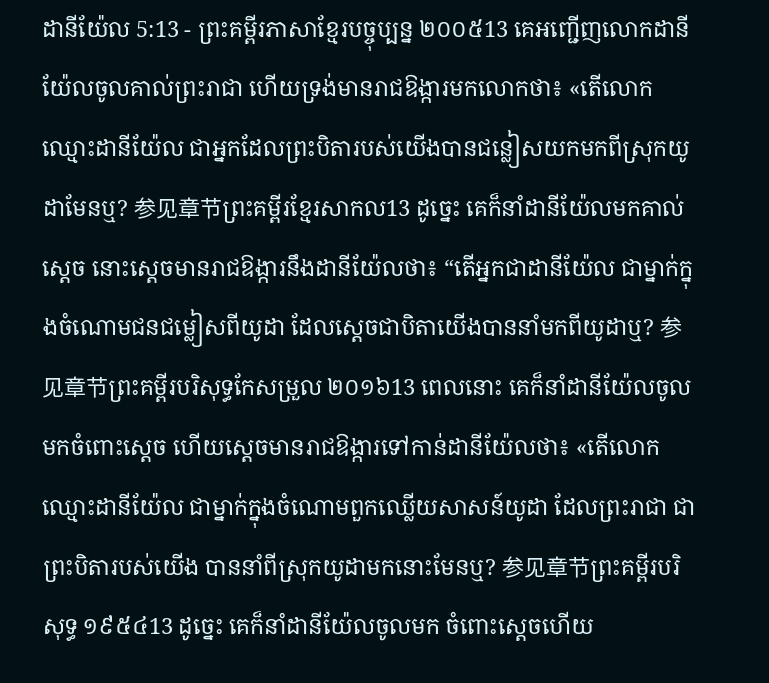ដានីយ៉ែល 5:13 - ព្រះគម្ពីរភាសាខ្មែរបច្ចុប្បន្ន ២០០៥13 គេអញ្ជើញលោកដានីយ៉ែលចូលគាល់ព្រះរាជា ហើយទ្រង់មានរាជឱង្ការមកលោកថា៖ «តើលោកឈ្មោះដានីយ៉ែល ជាអ្នកដែលព្រះបិតារបស់យើងបានជន្លៀសយកមកពីស្រុកយូដាមែនឬ? 参见章节ព្រះគម្ពីរខ្មែរសាកល13 ដូច្នេះ គេក៏នាំដានីយ៉ែលមកគាល់ស្ដេច នោះស្ដេចមានរាជឱង្ការនឹងដានីយ៉ែលថា៖ “តើអ្នកជាដានីយ៉ែល ជាម្នាក់ក្នុងចំណោមជនជម្លៀសពីយូដា ដែលស្ដេចជាបិតាយើងបាននាំមកពីយូដាឬ? 参见章节ព្រះគម្ពីរបរិសុទ្ធកែសម្រួល ២០១៦13 ពេលនោះ គេក៏នាំដានីយ៉ែលចូលមកចំពោះស្តេច ហើយស្ដេចមានរាជឱង្ការទៅកាន់ដានីយ៉ែលថា៖ «តើលោកឈ្មោះដានីយ៉ែល ជាម្នាក់ក្នុងចំណោមពួកឈ្លើយសាសន៍យូដា ដែលព្រះរាជា ជាព្រះបិតារបស់យើង បាននាំពីស្រុកយូដាមកនោះមែនឬ? 参见章节ព្រះគម្ពីរបរិសុទ្ធ ១៩៥៤13 ដូច្នេះ គេក៏នាំដានីយ៉ែលចូលមក ចំពោះស្តេចហើយ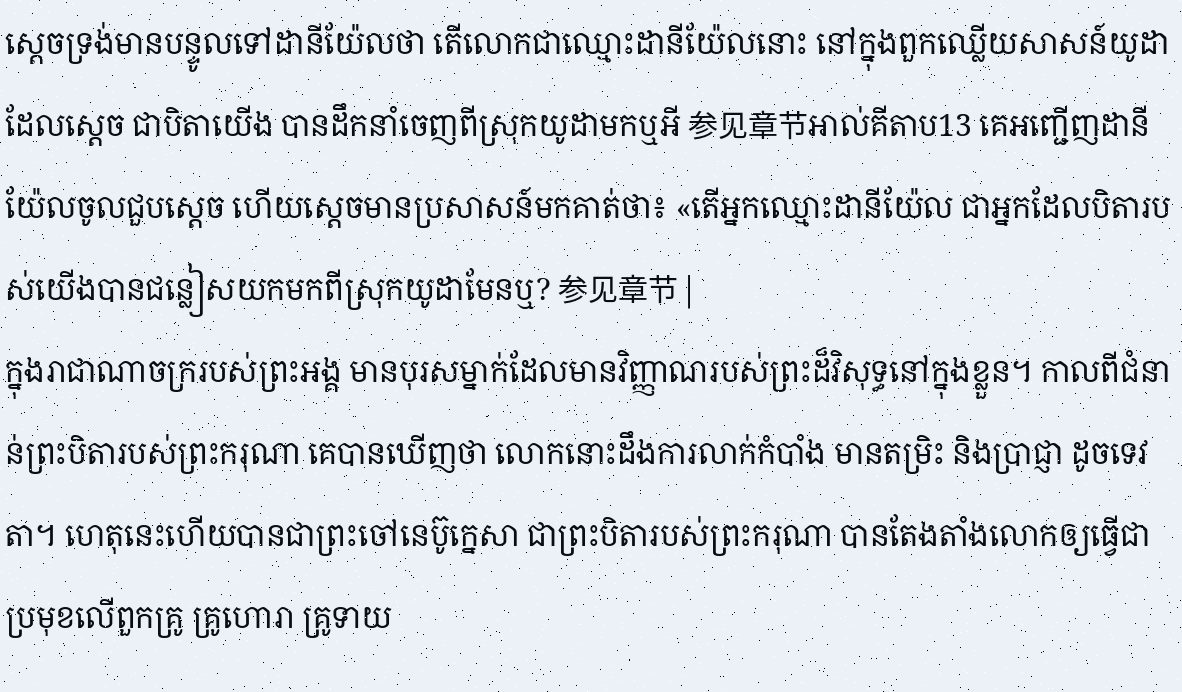ស្តេចទ្រង់មានបន្ទូលទៅដានីយ៉ែលថា តើលោកជាឈ្មោះដានីយ៉ែលនោះ នៅក្នុងពួកឈ្លើយសាសន៍យូដាដែលស្តេច ជាបិតាយើង បានដឹកនាំចេញពីស្រុកយូដាមកឬអី 参见章节អាល់គីតាប13 គេអញ្ជើញដានីយ៉ែលចូលជួបស្តេច ហើយស្តេចមានប្រសាសន៍មកគាត់ថា៖ «តើអ្នកឈ្មោះដានីយ៉ែល ជាអ្នកដែលបិតារបស់យើងបានជន្លៀសយកមកពីស្រុកយូដាមែនឬ? 参见章节 |
ក្នុងរាជាណាចក្ររបស់ព្រះអង្គ មានបុរសម្នាក់ដែលមានវិញ្ញាណរបស់ព្រះដ៏វិសុទ្ធនៅក្នុងខ្លួន។ កាលពីជំនាន់ព្រះបិតារបស់ព្រះករុណា គេបានឃើញថា លោកនោះដឹងការលាក់កំបាំង មានតម្រិះ និងប្រាជ្ញា ដូចទេវតា។ ហេតុនេះហើយបានជាព្រះចៅនេប៊ូក្នេសា ជាព្រះបិតារបស់ព្រះករុណា បានតែងតាំងលោកឲ្យធ្វើជាប្រមុខលើពួកគ្រូ គ្រូហោរា គ្រូទាយ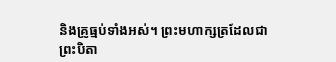និងគ្រូធ្មប់ទាំងអស់។ ព្រះមហាក្សត្រដែលជាព្រះបិតា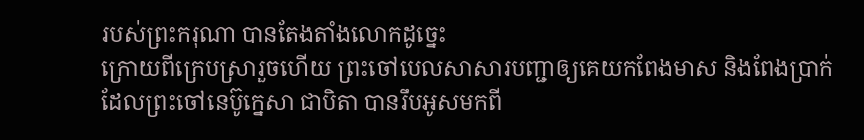របស់ព្រះករុណា បានតែងតាំងលោកដូច្នេះ
ក្រោយពីក្រេបស្រារួចហើយ ព្រះចៅបេលសាសារបញ្ជាឲ្យគេយកពែងមាស និងពែងប្រាក់ដែលព្រះចៅនេប៊ូក្នេសា ជាបិតា បានរឹបអូសមកពី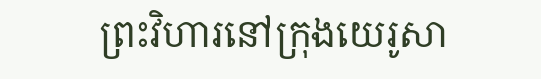ព្រះវិហារនៅក្រុងយេរូសា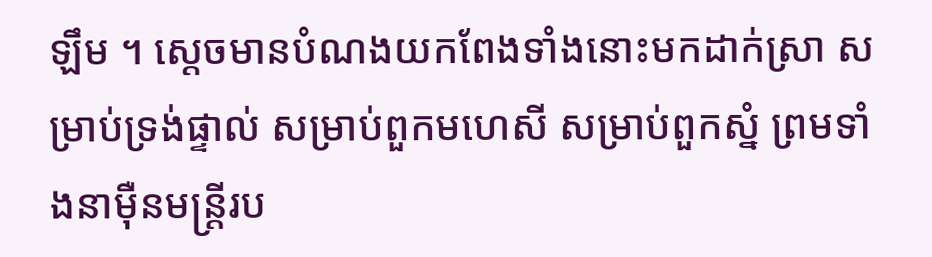ឡឹម ។ ស្ដេចមានបំណងយកពែងទាំងនោះមកដាក់ស្រា សម្រាប់ទ្រង់ផ្ទាល់ សម្រាប់ពួកមហេសី សម្រាប់ពួកស្នំ ព្រមទាំងនាម៉ឺនមន្ត្រីរប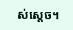ស់ស្ដេច។